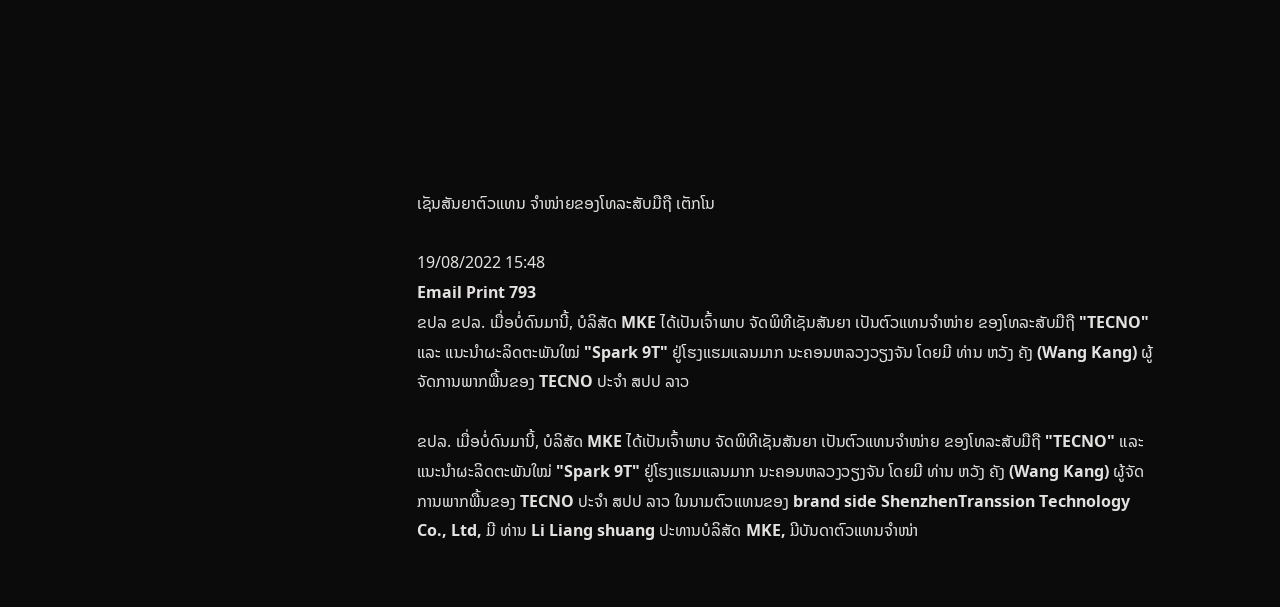ເຊັນສັນຍາຕົວແທນ ຈຳໜ່າຍຂອງໂທລະສັບມືຖື ເຕັກໂນ

19/08/2022 15:48
Email Print 793
ຂປລ ຂປລ. ເມື່ອບໍ່ດົນມານີ້, ບໍລິສັດ MKE ໄດ້ເປັນເຈົ້າພາບ ຈັດພິທີເຊັນສັນຍາ ເປັນຕົວແທນຈຳໜ່າຍ ຂອງໂທລະສັບມືຖື "TECNO" ແລະ ແນະນຳຜະລິດຕະພັນໃໝ່ "Spark 9T" ຢູ່ໂຮງແຮມແລນມາກ ນະຄອນຫລວງວຽງຈັນ ໂດຍມີ ທ່ານ ຫວັງ ຄັງ (Wang Kang) ຜູ້ຈັດການພາກພື້ນຂອງ TECNO ປະຈຳ ສປປ ລາວ

ຂປລ. ເມື່ອບໍ່ດົນມານີ້, ບໍລິສັດ MKE ໄດ້ເປັນເຈົ້າພາບ ຈັດພິທີເຊັນສັນຍາ ເປັນຕົວແທນຈຳໜ່າຍ ຂອງໂທລະສັບມືຖື "TECNO" ແລະ ແນະນຳຜະລິດຕະພັນໃໝ່ "Spark 9T" ຢູ່ໂຮງແຮມແລນມາກ ນະຄອນຫລວງວຽງຈັນ ໂດຍມີ ທ່ານ ຫວັງ ຄັງ (Wang Kang) ຜູ້ຈັດການພາກພື້ນຂອງ TECNO ປະຈຳ ສປປ ລາວ ໃນນາມຕົວແທນຂອງ brand side ShenzhenTranssion Technology Co., Ltd, ມີ ທ່ານ Li Liang shuang ປະທານບໍລິສັດ MKE, ມີບັນດາຕົວແທນຈໍາໜ່າ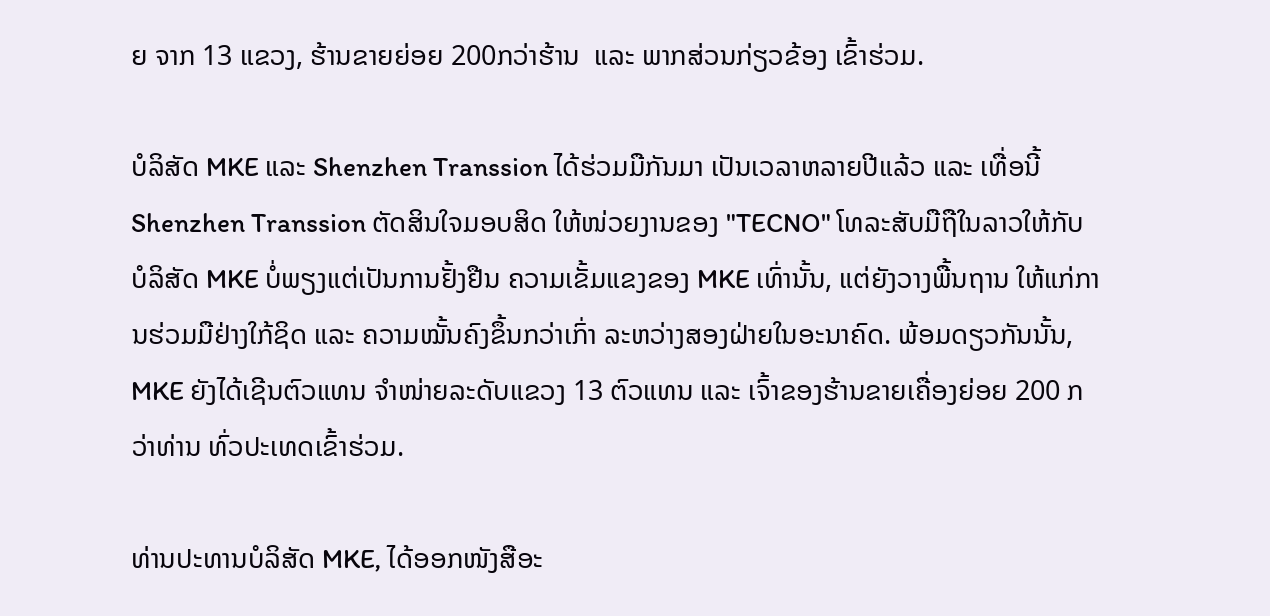ຍ ຈາກ 13 ແຂວງ, ຮ້ານຂາຍຍ່ອຍ 200ກວ່າຮ້ານ  ແລະ ພາກສ່ວນກ່ຽວຂ້ອງ ເຂົ້າຮ່ວມ.

ບໍລິສັດ MKE ແລະ Shenzhen Transsion ໄດ້ຮ່ວມມືກັນມາ ເປັນເວລາຫລາຍປີແລ້ວ ແລະ ເທື່ອນີ້ Shenzhen Transsion ຕັດສິນໃຈມອບສິດ ໃຫ້ໜ່ວຍງານຂອງ "TECNO" ໂທລະສັບມືຖືໃນລາວໃຫ້ກັບ ບໍລິສັດ MKE ບໍ່ພຽງແຕ່ເປັນການຢັ້ງຢືນ ຄວາມເຂັ້ມແຂງຂອງ MKE ເທົ່ານັ້ນ, ແຕ່ຍັງວາງພື້ນຖານ ໃຫ້ແກ່ການຮ່ວມມືຢ່າງໃກ້ຊິດ ແລະ ຄວາມໝັ້ນຄົງຂຶ້ນກວ່າເກົ່າ ລະຫວ່າງສອງຝ່າຍໃນອະນາຄົດ. ພ້ອມດຽວກັນນັ້ນ, MKE ຍັງໄດ້ເຊີນຕົວແທນ ຈຳໜ່າຍລະດັບແຂວງ 13 ຕົວແທນ ແລະ ເຈົ້າຂອງຮ້ານຂາຍເຄື່ອງຍ່ອຍ 200 ກວ່າທ່ານ ທົ່ວປະເທດເຂົ້າຮ່ວມ.

ທ່ານປະທານບໍລິສັດ MKE, ໄດ້ອອກໜັງສືອະ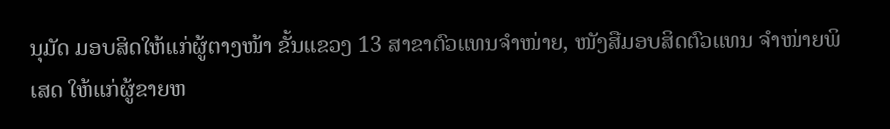ນຸມັດ ມອບສິດໃຫ້ແກ່ຜູ້ຕາງໜ້າ ຂັ້ນແຂວງ 13 ສາຂາຕົວແທນຈໍາໜ່າຍ, ໜັງສືມອບສິດຕົວແທນ ຈຳໜ່າຍພິເສດ ໃຫ້ແກ່ຜູ້ຂາຍຫ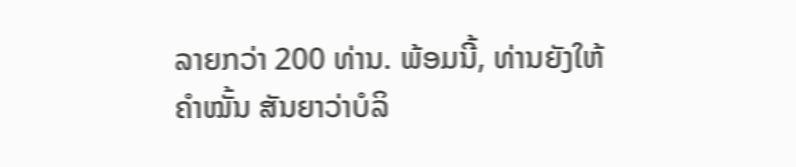ລາຍກວ່າ 200 ທ່ານ. ພ້ອມນີ້, ທ່ານຍັງໃຫ້ຄຳໝັ້ນ ສັນຍາວ່າບໍລິ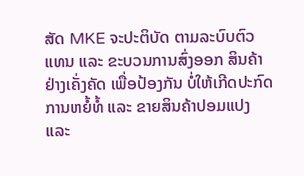ສັດ MKE ຈະປະຕິບັດ ຕາມລະບົບຕົວແທນ ແລະ ຂະບວນການສົ່ງອອກ ສິນຄ້າຢ່າງເຄັ່ງຄັດ ເພື່ອປ້ອງກັນ ບໍ່ໃຫ້ເກີດປະກົດການຫຍໍ້ທໍ້ ແລະ ຂາຍສິນຄ້າປອມແປງ ແລະ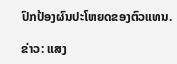ປົກປ້ອງຜົນປະໂຫຍດຂອງຕົວແທນ.

ຂ່າວ: ແສງ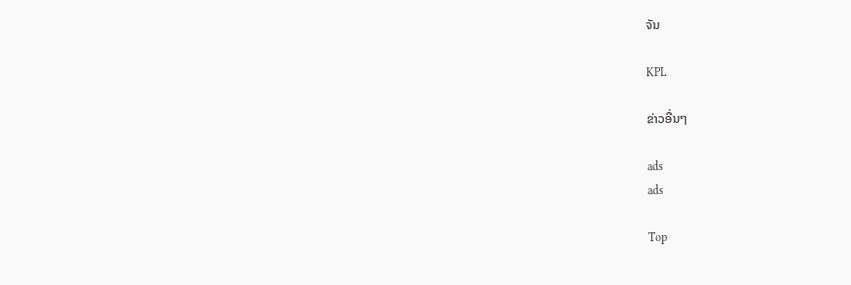ຈັນ

KPL

ຂ່າວອື່ນໆ

ads
ads

Top